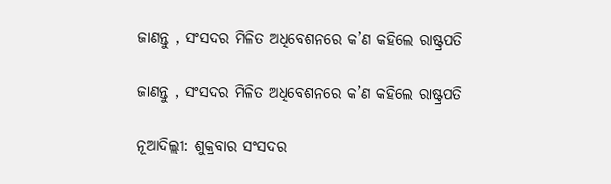ଜାଣନ୍ତୁ , ସଂସଦର ମିଳିତ ଅଧିବେଶନରେ କ’ଣ କହିଲେ ରାଷ୍ଟ୍ରପତି

ଜାଣନ୍ତୁ , ସଂସଦର ମିଳିତ ଅଧିବେଶନରେ କ’ଣ କହିଲେ ରାଷ୍ଟ୍ରପତି

ନୂଆଦିଲ୍ଲୀ: ଶୁକ୍ରବାର ସଂସଦର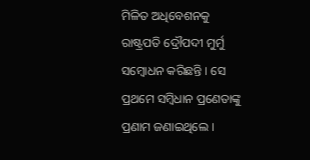ମିଳିତ ଅଧିବେଶନକୁ ରାଷ୍ଟ୍ରପତି ଦ୍ରୌପଦୀ ମୁର୍ମୁ ସମ୍ବୋଧନ କରିଛନ୍ତି । ସେ ପ୍ରଥମେ ସମ୍ବିଧାନ ପ୍ରଣେତାଙ୍କୁ ପ୍ରଣାମ ଜଣାଇଥିଲେ ।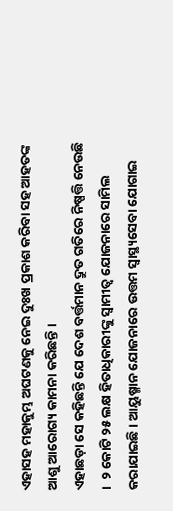ଏହାସହ ମହାକୁମ୍ଭ ଅଘଟଣକୁ ନେଇ ଦୁଃଖ ପ୍ରକାଶ କରିବା ସହ ଆହତଙ୍କ ଆଶୁ ଆରୋଗ୍ୟ କାମନା କରିଛନ୍ତି ।
ଏହାଛଡ଼ା ସେ କହିଛନ୍ତି ଯେ ଦେଶ ବର୍ତ୍ତମାନ ଦ୍ରୁତ ଗତିରେ ନିଷ୍ପତ୍ତି ନେଉଛି ।  ୨ କୋଟି ୨୫ ଲକ୍ଷ ହିତାଧିକାରୀଙ୍କୁ ସ୍ୱାମୀତ୍ୱ ଯୋଜନାରେ ସାମିଲ କରାଯାଇଛି । ଆୟୁଷ୍ମାନ ଯୋଜନାରେ ଉତ୍ତମ ସ୍ୱାସ୍ଥ୍ୟସେବା ଯୋଗାଇ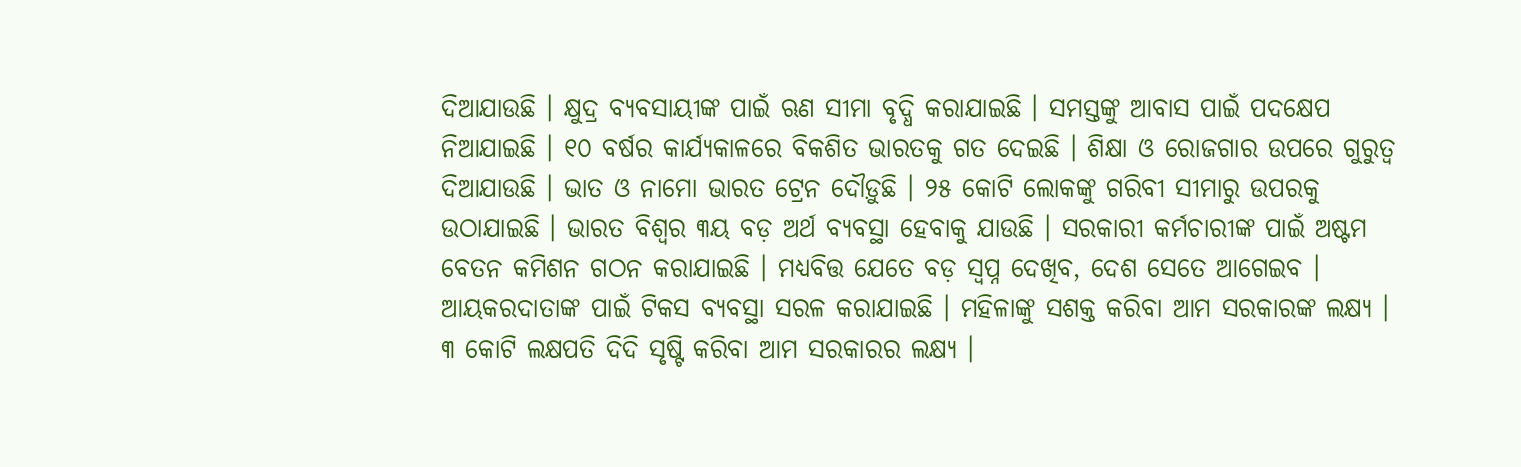ଦିଆଯାଉଛି । କ୍ଷୁଦ୍ର ବ୍ୟବସାୟୀଙ୍କ ପାଇଁ ଋଣ ସୀମା ବୃଦ୍ଧି କରାଯାଇଛି । ସମସ୍ତଙ୍କୁ ଆବାସ ପାଇଁ ପଦକ୍ଷେପ ନିଆଯାଇଛି । ୧୦ ବର୍ଷର କାର୍ଯ୍ୟକାଳରେ ବିକଶିତ ଭାରତକୁ ଗତ ଦେଇଛି । ଶିକ୍ଷା ଓ ରୋଜଗାର ଉପରେ ଗୁରୁତ୍ୱ ଦିଆଯାଉଛି । ଭାତ ଓ ନାମୋ ଭାରତ ଟ୍ରେନ ଦୌଡ଼ୁଛି । ୨୫ କୋଟି ଲୋକଙ୍କୁ ଗରିବୀ ସୀମାରୁ ଉପରକୁ ଉଠାଯାଇଛି । ଭାରତ ବିଶ୍ୱର ୩ୟ ବଡ଼ ଅର୍ଥ ବ୍ୟବସ୍ଥା ହେବାକୁ ଯାଉଛି । ସରକାରୀ କର୍ମଚାରୀଙ୍କ ପାଇଁ ଅଷ୍ଟମ ବେତନ କମିଶନ ଗଠନ କରାଯାଇଛି । ମଧ୍ୟବିତ୍ତ ଯେତେ ବଡ଼ ସ୍ୱପ୍ନ ଦେଖିବ, ଦେଶ ସେତେ ଆଗେଇବ ।    ଆୟକରଦାତାଙ୍କ ପାଇଁ ଟିକସ ବ୍ୟବସ୍ଥା ସରଳ କରାଯାଇଛି । ମହିଳାଙ୍କୁ ସଶକ୍ତ କରିବା ଆମ ସରକାରଙ୍କ ଲକ୍ଷ୍ୟ । ୩ କୋଟି ଲକ୍ଷପତି ଦିଦି ସୃଷ୍ଟି କରିବା ଆମ ସରକାରର ଲକ୍ଷ୍ୟ ।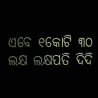ଏବେ ୧କୋଟି ୩୦ ଲକ୍ଷ ଲକ୍ଷପତି ଦିଦି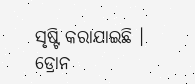ସୃଷ୍ଟି କରାଯାଇଛି । ଡ୍ରୋନ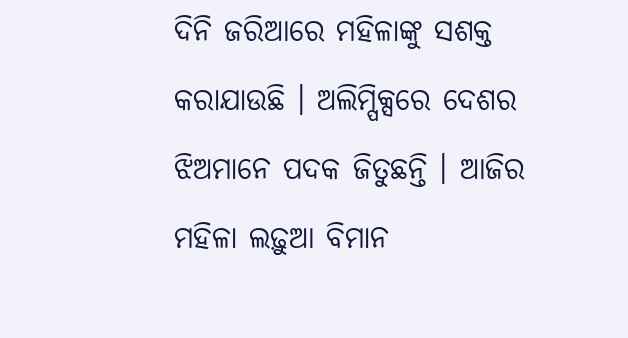ଦିନି ଜରିଆରେ ମହିଳାଙ୍କୁ ସଶକ୍ତ କରାଯାଉଛି । ଅଲିମ୍ପିକ୍ସରେ ଦେଶର ଝିଅମାନେ ପଦକ ଜିତୁଛନ୍ତି । ଆଜିର ମହିଳା ଲଢ଼ୁଆ ବିମାନ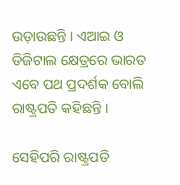ଉଡ଼ାଉଛନ୍ତି । ଏଆଇ ଓ ଡିଜିଟାଲ କ୍ଷେତ୍ରରେ ଭାରତ ଏବେ ପଥ ପ୍ରଦର୍ଶକ ବୋଲି ରାଷ୍ଟ୍ରପତି କହିଛନ୍ତି ।

ସେହିପରି ରାଷ୍ଟ୍ରପତି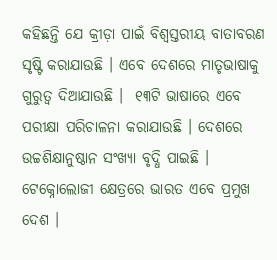କହିଛନ୍ତି ଯେ କ୍ରୀଡ଼ା ପାଇଁ ବିଶ୍ୱସ୍ତରୀୟ ବାତାବରଣ ସୃଷ୍ଟି କରାଯାଉଛି । ଏବେ ଦେଶରେ ମାତୃଭାଷାକୁ ଗୁରୁତ୍ୱ ଦିଆଯାଉଛି ।  ୧୩ଟି ଭାଷାରେ ଏବେ ପରୀକ୍ଷା ପରିଚାଳନା କରାଯାଉଛି । ଦେଶରେ ଉଚ୍ଚଶିକ୍ଷାନୁଷ୍ଠାନ ସଂଖ୍ୟା ବୃଦ୍ଧି ପାଇଛି । ଟେକ୍ନୋଲୋଜୀ କ୍ଷେତ୍ରରେ ଭାରତ ଏବେ ପ୍ରମୁଖ ଦେଶ ।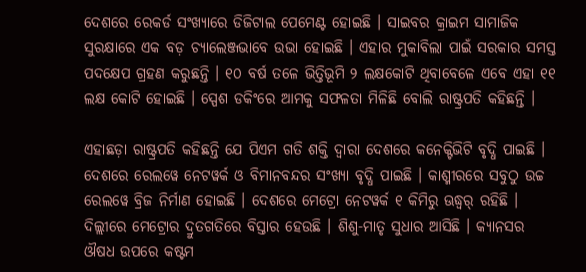ଦେଶରେ ରେକର୍ଡ ସଂଖ୍ୟାରେ ଡିଜିଟାଲ ପେମେଣ୍ଟ ହୋଇଛି । ସାଇବର କ୍ରାଇମ ସାମାଜିକ ସୁରକ୍ଷାରେ ଏକ ବଡ଼ ଚ୍ୟାଲେଞ୍ଜଭାବେ ଉଭା ହୋଇଛି । ଏହାର ମୁକାବିଲା ପାଇଁ ସରକାର ସମସ୍ତ ପଦକ୍ଷେପ ଗ୍ରହଣ କରୁଛନ୍ତି । ୧୦ ବର୍ଷ ତଳେ ଭିତ୍ତିଭୂମି ୨ ଲକ୍ଷକୋଟି ଥିବାବେଳେ ଏବେ ଏହା ୧୧ ଲକ୍ଷ କୋଟି ହୋଇଛି । ସ୍ପେଶ ଡକିଂରେ ଆମକୁ ସଫଳତା ମିଳିଛି ବୋଲି ରାଷ୍ଟ୍ରପତି କହିଛନ୍ତି ।

ଏହାଛଡ଼ା ରାଷ୍ଟ୍ରପତି କହିଛନ୍ତି ଯେ ପିଏମ ଗତି ଶକ୍ତି ଦ୍ୱାରା ଦେଶରେ କନେକ୍ଟିଭିଟି ବୃଦ୍ଧି ପାଇଛି । ଦେଶରେ ରେଲୱେ ନେଟୱର୍କ ଓ ବିମାନବନ୍ଦର ସଂଖ୍ୟା ବୃଦ୍ଧି ପାଇଛି । କାଶ୍ମୀରରେ ସବୁଠୁ ଉଚ୍ଚ ରେଲୱେ ବ୍ରିଜ ନିର୍ମାଣ ହୋଇଛି । ଦେଶରେ ମେଟ୍ରୋ ନେଟୱର୍କ ୧ କିମିରୁ ଊଦ୍ଧ୍ୱର୍ ରହିଛି । ଦିଲ୍ଲୀରେ ମେଟ୍ରୋର ଦ୍ରୁତଗତିରେ ବିସ୍ତାର ହେଉଛି । ଶିଶୁ-ମାତୃ ସୁଧାର ଆସିଛି । କ୍ୟାନସର ଔଷଧ ଉପରେ କଷ୍ଟମ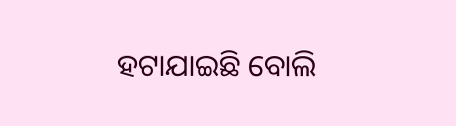ହଟାଯାଇଛି ବୋଲି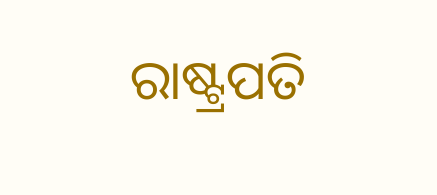ରାଷ୍ଟ୍ରପତି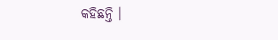କହିଛନ୍ତି ।